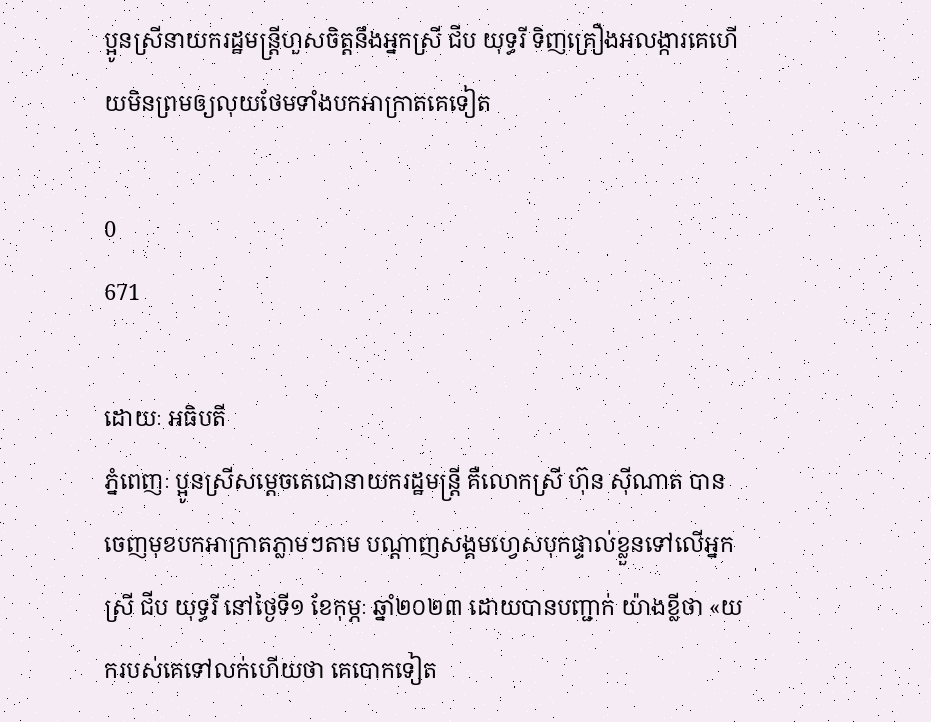ប្អូនស្រីនាយករដ្ឋមន្រ្តីហួសចិត្តនឹងអ្នកស្រី ជីប យុទ្ធរី ទិញគ្រឿងអលង្ការគេហើយមិនព្រមឲ្យលុយថែមទាំងបកអាក្រាតគេទៀត

0
671

ដោយៈ អធិបតី
ភ្នំពេញៈ ប្អូនស្រីសម្តេចតេជោនាយករដ្ឋមន្រ្តី គឺលោកស្រី ហ៊ុន ស៊ីណាត បានចេញមុខបកអាក្រាតភ្លាមៗតាម បណ្ដាញសង្គមហ្វេសបុកផ្ទាល់ខ្លួនទៅលើអ្នកស្រី ជីប យុទ្ធរី នៅថ្ងៃទី១ ខែកុម្ភៈ ឆ្នាំ២០២៣ ដោយបានបញ្ជាក់ យ៉ាងខ្លីថា «យករបស់គេទៅលក់ហើយថា គេបោកទៀត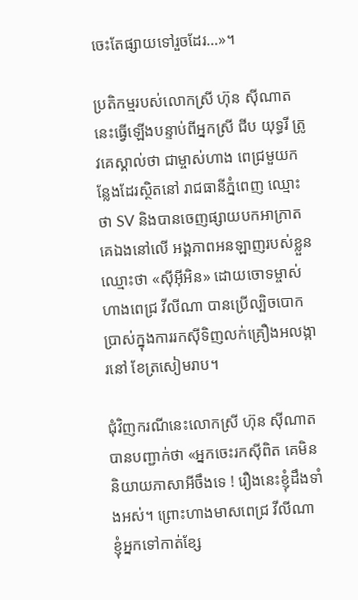ចេះតែផ្សាយទៅរួចដែរ…»។

ប្រតិកម្មរបស់លោកស្រី ហ៊ុន ស៊ីណាត នេះធ្វើឡើងបន្ទាប់ពីអ្នកស្រី ជីប យុទ្ធរី ត្រូវគេស្គាល់ថា ជាម្ចាស់ហាង ពេជ្រមួយកន្លែងដែរស្ថិតនៅ រាជធានីភ្នំពេញ ឈ្មោះថា SV និងបានចេញផ្សាយបកអាក្រាតគេឯងនៅលើ អង្គភាពអនឡាញរបស់ខ្លួនឈ្មោះថា «ស៊ីអ៊ីអិន» ដោយចោទម្ចាស់ហាងពេជ្រ វីលីណា បានប្រើល្បិចបោក ប្រាស់ក្នុងការរកស៊ីទិញលក់គ្រឿងអលង្ការនៅ ខែត្រសៀមរាប។

ជុំវិញករណីនេះលោកស្រី ហ៊ុន ស៊ីណាត បានបញ្ជាក់ថា «អ្នកចេះរកស៊ីពិត គេមិននិយាយភាសាអីចឹងទេ ! រឿងនេះខ្ញុំដឹងទាំងអស់។ ព្រោះហាងមាសពេជ្រ វីលីណា ខ្ញុំអ្នកទៅកាត់ខ្សែ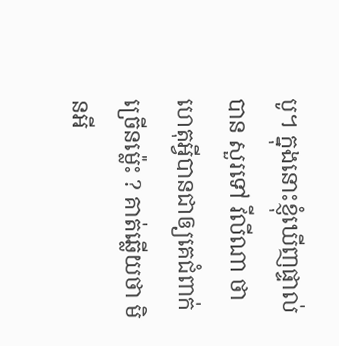បូ។ ក្នុងនោះខ្ញុំឃើញផ្ទាល់បាន សួរទៅ វីលីណា ថា ហេតុអ្វីបានជាឲ្យគេជំពាក់ច្រើនម្ល៉េះ ? គាត់ឆ្លើយថា មិនអី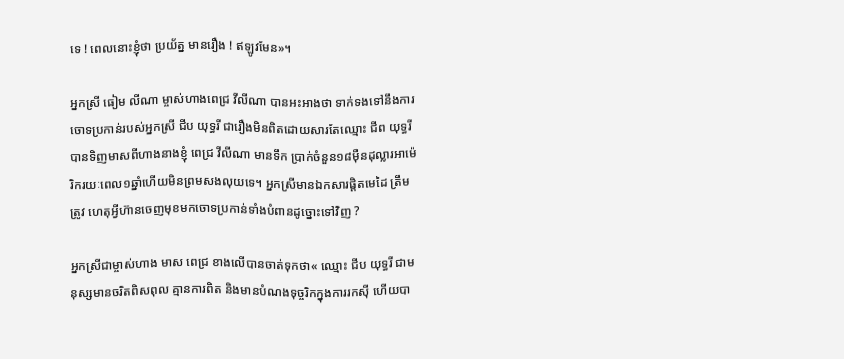ទេ ! ពេលនោះខ្ញុំថា ប្រយ័ត្ន មានរឿង ! ឥឡូវមែន»។

អ្នកស្រី ធៀម លីណា ម្ចាស់ហាងពេជ្រ វីលីណា បានអះអាងថា ទាក់ទងទៅនឹងការចោទប្រកាន់របស់អ្នកស្រី ជីប យុទ្ធរី ជារឿងមិនពិតដោយសារតែឈ្មោះ ជីព យុទ្ធរី បានទិញមាសពីហាងនាងខ្ញុំ ពេជ្រ វីលីណា មានទឹក ប្រាក់ចំនួន១៨ម៉ឺនដុល្លារអាម៉េរិករយៈពេល១ឆ្នាំហើយមិនព្រមសងលុយទេ។ អ្នកស្រីមានឯកសារផ្តិតមេដៃ ត្រឹមត្រូវ ហេតុអ្វីហ៊ានចេញមុខមកចោទប្រកាន់ទាំងបំពានដូច្នោះទៅវិញ ?

អ្នកស្រីជាម្ចាស់ហាង មាស ពេជ្រ ខាងលើបានចាត់ទុកថា« ឈ្មោះ ជីប យុទ្ធរី ជាមនុស្សមានចរិតពិសពុល គ្មានការពិត និងមានបំណងទុច្ចរិកក្នុងការរកស៊ី ហើយបា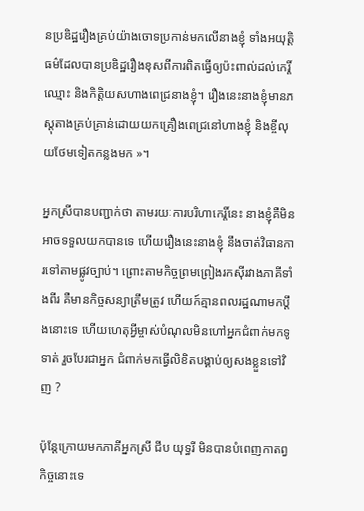នប្រឌិដ្ឋរឿងគ្រប់យ៉ាងចោទប្រកាន់មកលើនាងខ្ញុំ ទាំងអយុត្តិធម៌ដែលបានប្រឌិដ្ឋរឿងខុសពីការពិតធ្វើឲ្យប៉ះពាល់ដល់កេរ្តិ៍ឈ្មោះ និងកិត្តិយសហាងពេជ្រនាងខ្ញុំ។ រឿងនេះនាងខ្ញុំមានភស្តុតាងគ្រប់គ្រាន់ដោយយកគ្រឿងពេជ្រនៅហាងខ្ញុំ និងខ្ចីលុយថែមទៀតកន្លងមក »។

អ្នកស្រីបានបញ្ជាក់ថា តាមរយៈការបរិហាកេរ្តិ៍នេះ នាងខ្ញុំគឺមិនអាចទទួលយកបានទេ ហើយរឿងនេះនាងខ្ញុំ នឹងចាត់វិធានការទៅតាមផ្លូវច្បាប់។ ព្រោះតាមកិច្ចព្រមព្រៀងរកស៊ីរវាងភាគីទាំងពីរ គឺមានកិច្ចសន្យាត្រឹមត្រូវ ហើយក៍គ្មានពលរដ្ឋណាមកប្តឹងនោះទេ ហើយហេតុអ្វីម្ចាស់បំណុលមិនហៅអ្នកជំពាក់មកទូទាត់ រួចបែរជាអ្នក ជំពាក់មកធ្វើលិខិតបង្គាប់ឲ្យសងខ្លួនទៅវិញ ?

ប៉ុន្តែក្រោយមកភាគីអ្នកស្រី ជីប យុទ្ធរី មិនបានបំពេញកាតព្វកិច្ចនោះទេ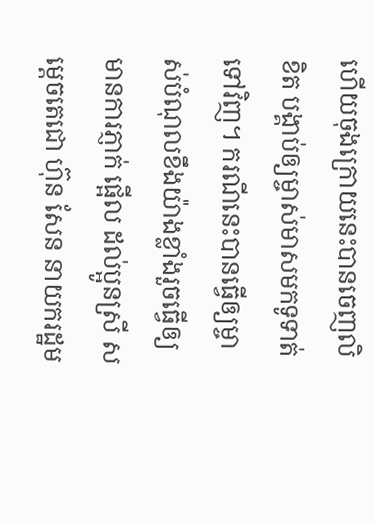ហើយចុងក្រោយនេះបានចេញលិខិត បង្គាប់ឲ្យម្ចាស់មាសមកទូទាត់ទៅវិញ។ ករណីនេះបានធ្វើឲ្យម្ចាស់បំណុលខឹងយ៉ាងខ្លាំងរួចធ្វើឲ្យមានការភ្ញាក់ ផ្អើល ដល់ប្អូនស្រី សម្តេចតេជោ ហ៊ុន សែន នាយករដ្ឋម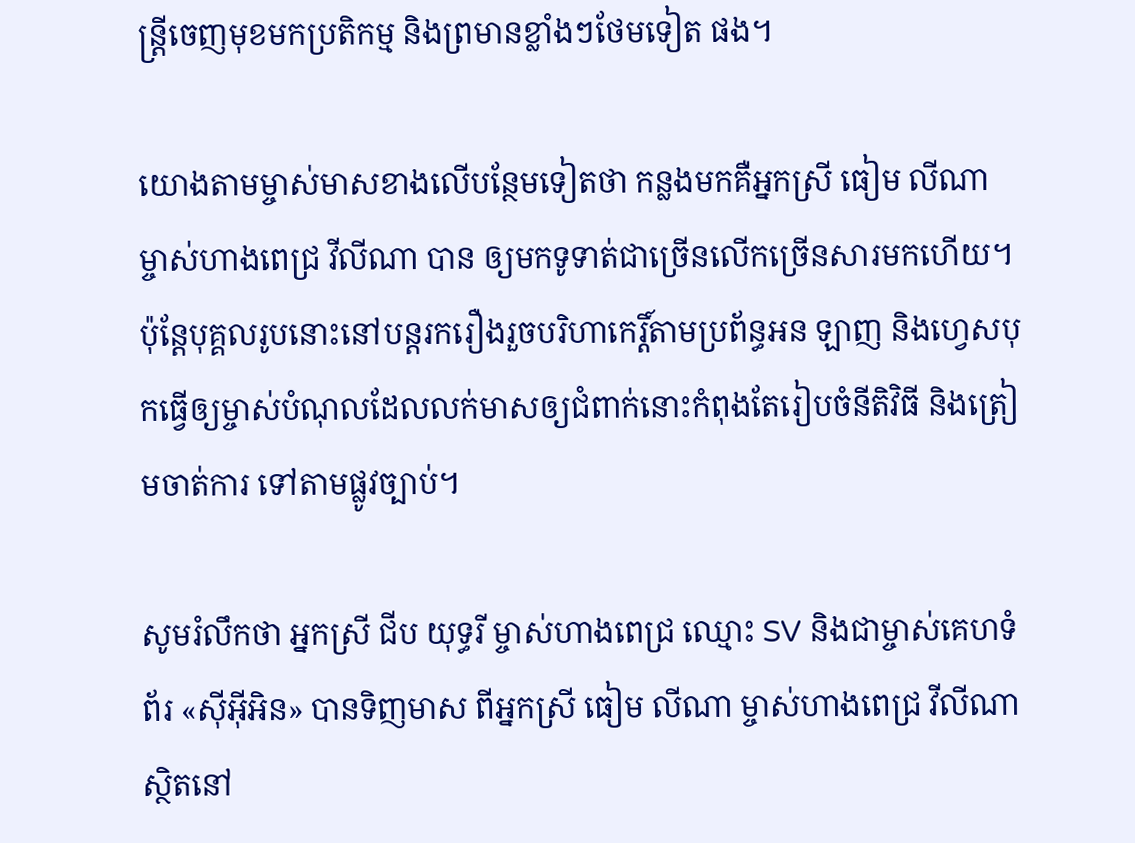ន្រ្តីចេញមុខមកប្រតិកម្ម និងព្រមានខ្លាំងៗថែមទៀត ផង។

យោងតាមម្ចាស់មាសខាងលើបន្ថែមទៀតថា កន្លងមកគឺអ្នកស្រី ធៀម លីណា ម្ចាស់ហាងពេជ្រ វីលីណា បាន ឲ្យមកទូទាត់ជាច្រើនលើកច្រើនសារមកហើយ។ ប៉ុន្តែបុគ្គលរូបនោះនៅបន្តរករឿងរួចបរិហាកេរ្តិ៍តាមប្រព័ន្ធអន ឡាញ និងហ្វេសបុកធ្វើឲ្យម្ចាស់បំណុលដែលលក់មាសឲ្យជំពាក់នោះកំពុងតែរៀបចំនីតិវិធី និងត្រៀមចាត់ការ ទៅតាមផ្លូវច្បាប់។

សូមរំលឹកថា អ្នកស្រី ជីប យុទ្ធរី ម្ចាស់ហាងពេជ្រ ឈ្មោះ SV និងជាម្ចាស់គេហទំព័រ «ស៊ីអ៊ីអិន» បានទិញមាស ពីអ្នកស្រី ធៀម លីណា ម្ចាស់ហាងពេជ្រ វីលីណា ស្ថិតនៅ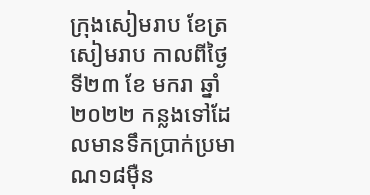ក្រុងសៀមរាប ខែត្រសៀមរាប កាលពីថ្ងៃទី២៣ ខែ មករា ឆ្នាំ២០២២ កន្លងទៅដែលមានទឹកប្រាក់ប្រមាណ១៨ម៉ឺន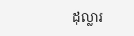ដុល្លារ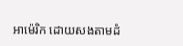អាម៉េរិក ដោយសងតាមដំ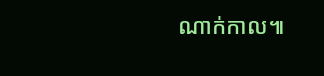ណាក់កាល៕